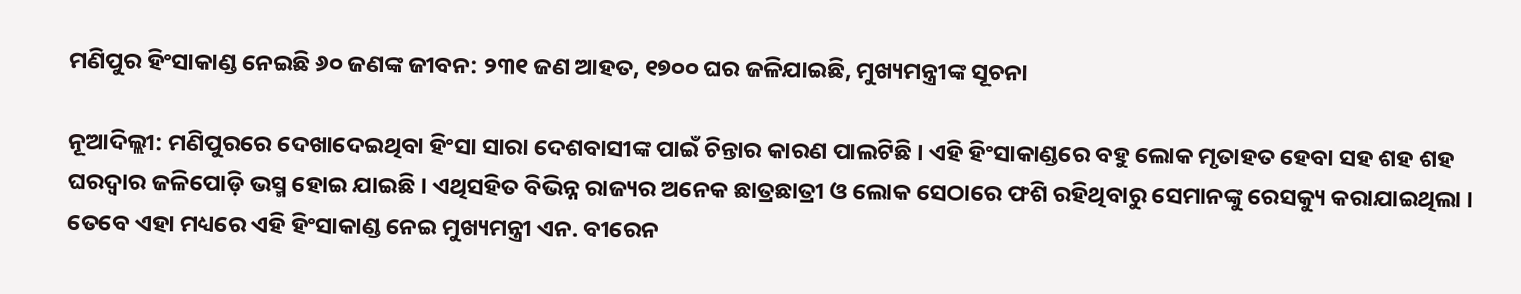ମଣିପୁର ହିଂସାକାଣ୍ଡ ନେଇଛି ୬୦ ଜଣଙ୍କ ଜୀବନ: ୨୩୧ ଜଣ ଆହତ, ୧୭୦୦ ଘର ଜଳିଯାଇଛି, ମୁଖ୍ୟମନ୍ତ୍ରୀଙ୍କ ସୂଚନା

ନୂଆଦିଲ୍ଲୀ: ମଣିପୁରରେ ଦେଖାଦେଇଥିବା ହିଂସା ସାରା ଦେଶବାସୀଙ୍କ ପାଇଁ ଚିନ୍ତାର କାରଣ ପାଲଟିଛି । ଏହି ହିଂସାକାଣ୍ଡରେ ବହୁ ଲୋକ ମୃତାହତ ହେବା ସହ ଶହ ଶହ ଘରଦ୍ୱାର ଜଳିପୋଡ଼ି ଭସ୍ମ ହୋଇ ଯାଇଛି । ଏଥିସହିତ ବିଭିନ୍ନ ରାଜ୍ୟର ଅନେକ ଛାତ୍ରଛାତ୍ରୀ ଓ ଲୋକ ସେଠାରେ ଫଶି ରହିଥିବାରୁ ସେମାନଙ୍କୁ ରେସକ୍ୟୁ କରାଯାଇଥିଲା । ତେବେ ଏହା ମଧ୍ୟରେ ଏହି ହିଂସାକାଣ୍ଡ ନେଇ ମୁଖ୍ୟମନ୍ତ୍ରୀ ଏନ. ବୀରେନ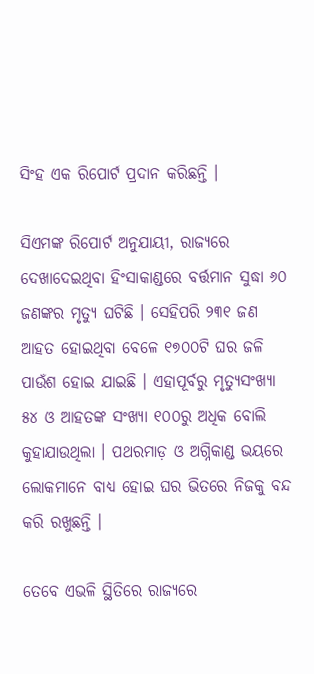ସିଂହ ଏକ ରିପୋର୍ଟ ପ୍ରଦାନ କରିଛନ୍ତି ।

ସିଏମଙ୍କ ରିପୋର୍ଟ ଅନୁଯାୟୀ, ରାଜ୍ୟରେ ଦେଖାଦେଇଥିବା ହିଂସାକାଣ୍ଡରେ ବର୍ତ୍ତମାନ ସୁଦ୍ଧା ୬୦ ଜଣଙ୍କର ମୃତ୍ୟୁ ଘଟିଛି । ସେହିପରି ୨୩୧ ଜଣ ଆହତ ହୋଇଥିବା ବେଳେ ୧୭୦୦ଟି ଘର ଜଳି ପାଉଁଶ ହୋଇ ଯାଇଛି । ଏହାପୂର୍ବରୁ ମୃତ୍ୟୁସଂଖ୍ୟା ୫୪ ଓ ଆହତଙ୍କ ସଂଖ୍ୟା ୧୦୦ରୁ ଅଧିକ ବୋଲି କୁହାଯାଉଥିଲା । ପଥରମାଡ଼ ଓ ଅଗ୍ନିକାଣ୍ଡ ଭୟରେ ଲୋକମାନେ ବାଧ୍ୟ ହୋଇ ଘର ଭିତରେ ନିଜକୁ ବନ୍ଦ କରି ରଖୁଛନ୍ତି ।

ତେବେ ଏଭଳି ସ୍ଥିତିରେ ରାଜ୍ୟରେ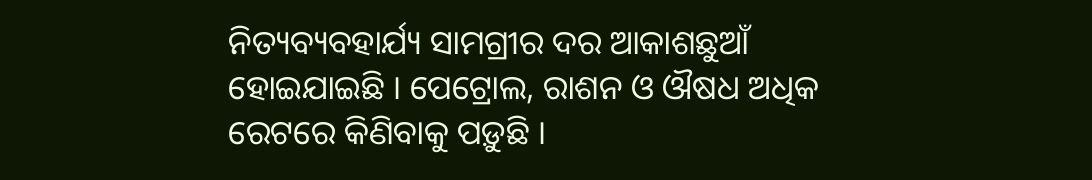ନିତ୍ୟବ୍ୟବହାର୍ଯ୍ୟ ସାମଗ୍ରୀର ଦର ଆକାଶଛୁଆଁ ହୋଇଯାଇଛି । ପେଟ୍ରୋଲ, ରାଶନ ଓ ଔଷଧ ଅଧିକ ରେଟରେ କିଣିବାକୁ ପଡ଼ୁଛି ।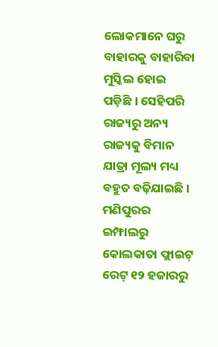ଲୋକମାନେ ଘରୁ ବାହାରକୁ ବାହାରିବା ମୁସ୍କିଲ ହୋଇ ପଡ଼ିଛି । ସେହିପରି ରାଜ୍ୟରୁ ଅନ୍ୟ ରାଜ୍ୟକୁ ବିମାନ ଯାତ୍ରା ମୂଲ୍ୟ ମଧ୍ୟ ବହୁତ ବଢ଼ିଯାଇଛି । ମଣିପୁରର ଇମ୍ଫାଲରୁ କୋଲକାତା ଫ୍ଲାଇଟ୍ ରେଟ୍ ୧୨ ହଜାରରୁ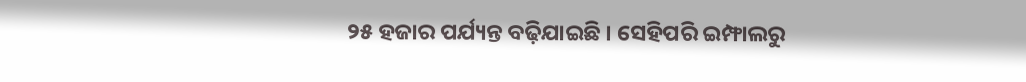୨୫ ହଜାର ପର୍ଯ୍ୟନ୍ତ ବଢ଼ିଯାଇଛି । ସେହିପରି ଇମ୍ଫାଲରୁ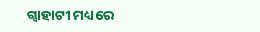ଗ୍ୱାହାଟୀ ମଧ୍ୟରେ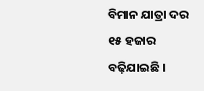ବିମାନ ଯାତ୍ରା ଦର ୧୫ ହଜାର ବଢ଼ିଯାଇଛି ।